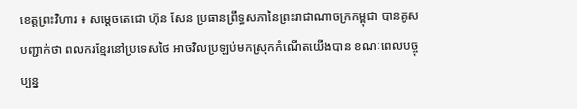ខេត្តព្រះវិហារ ៖ សម្តេចតេជោ ហ៊ុន សែន ប្រធានព្រឹទ្ធសភានៃព្រះរាជាណាចក្រកម្ពុជា បានគូសបញ្ជាក់ថា ពលករខ្មែរនៅប្រទេសថៃ អាចវិលប្រឡប់មកស្រុកកំណើតយើងបាន ខណៈពេលបច្ចុប្បន្ន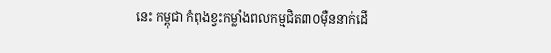នេះ កម្ពុជា កំពុងខ្វះកម្លាំងពលកម្មជិត៣០ម៉ឺននាក់ដើ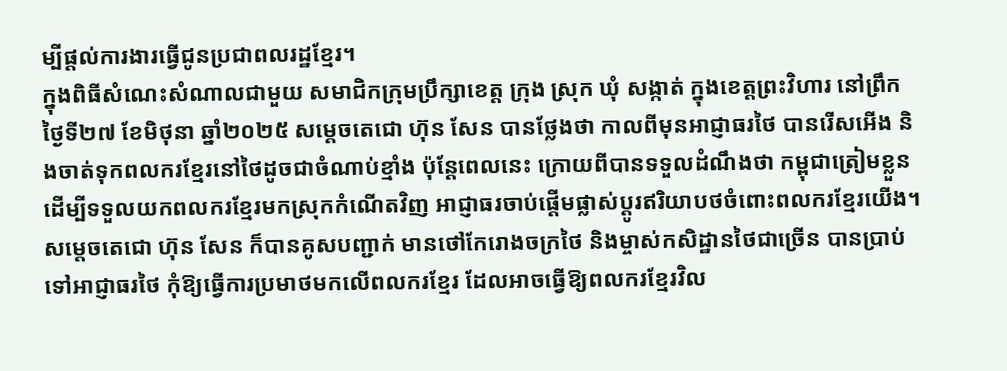ម្បីផ្តល់ការងារធ្វើជូនប្រជាពលរដ្ឋខ្មែរ។
ក្នុងពិធីសំណេះសំណាលជាមួយ សមាជិកក្រុមប្រឹក្សាខេត្ត ក្រុង ស្រុក ឃុំ សង្កាត់ ក្នុងខេត្តព្រះវិហារ នៅព្រឹកថ្ងៃទី២៧ ខែមិថុនា ឆ្នាំ២០២៥ សម្តេចតេជោ ហ៊ុន សែន បានថ្លែងថា កាលពីមុនអាជ្ញាធរថៃ បានរើសអើង និងចាត់ទុកពលករខ្មែរនៅថៃដូចជាចំណាប់ខ្មាំង ប៉ុន្តែពេលនេះ ក្រោយពីបានទទួលដំណឹងថា កម្ពុជាត្រៀមខ្លួន ដើម្បីទទួលយកពលករខ្មែរមកស្រុកកំណើតវិញ អាជ្ញាធរចាប់ផ្តើមផ្លាស់ប្តូរឥរិយាបថចំពោះពលករខ្មែរយើង។
សម្តេចតេជោ ហ៊ុន សែន ក៏បានគូសបញ្ជាក់ មានថៅកែរោងចក្រថៃ និងម្ចាស់កសិដ្ឋានថៃជាច្រើន បានប្រាប់ទៅអាជ្ញាធរថៃ កុំឱ្យធ្វើការប្រមាថមកលើពលករខ្មែរ ដែលអាចធ្វើឱ្យពលករខ្មែរវិល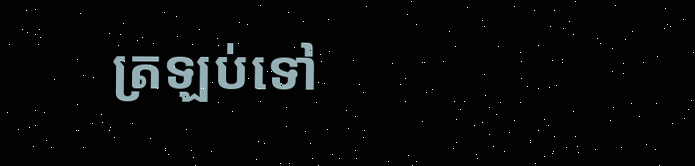ត្រឡប់ទៅ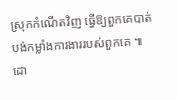ស្រុកកំណើតវិញ ធ្វើឱ្យពួកគេបាត់បង់កម្លាំងការងាររបស់ពួកគេ ៕
ដោ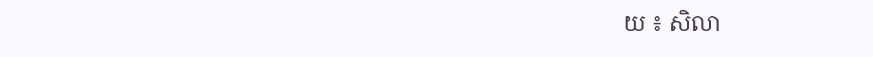យ ៖ សិលា